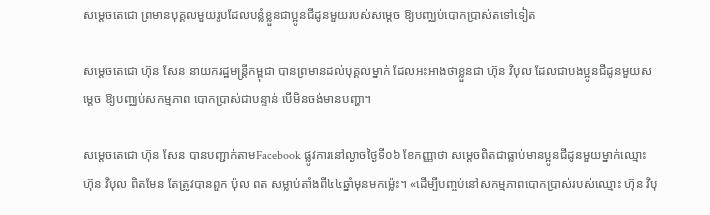សម្តេចតេជោ ព្រមានបុគ្គលមួយរូបដែលបន្លំខ្លួនជាប្អូនជីដូនមួយរបស់សម្តេច ឱ្យបញ្ឈប់បោកប្រាស់តទៅទៀត

សម្តេចតេជោ ហ៊ុន សែន នាយករដ្ឋមន្ត្រីកម្ពុជា បានព្រមានដល់បុគ្គលម្នាក់ ដែលអះអាងថាខ្លួនជា ហ៊ុន វិបុល ដែលជាបងប្អូនជីដូនមួយសម្តេច ឱ្យបញ្ឈប់សកម្មភាព បោកប្រាស់ជាបន្ទាន់ បើមិនចង់មានបញ្ហា។

សម្តេចតេជោ ហ៊ុន សែន បានបញ្ជាក់តាមFacebook ផ្លូវការនៅល្ងាចថ្ងៃទី០៦ ខែកញ្ញាថា សម្តេចពិតជាធ្លាប់មានប្អូនជីដូនមួយម្នាក់ឈ្មោះ ហ៊ុន វិបុល ពិតមែន តែត្រូវបានពួក ប៉ុល ពត សម្លាប់តាំងពី៤៤ឆ្នាំមុនមកម្ល៉េះ។ «ដើម្បីបញ្ចប់នៅសកម្មភាពបោកប្រាស់របស់ឈ្មោះ ហ៊ុន វិបុ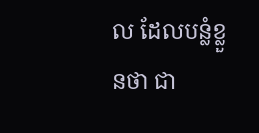ល ដែលបន្លំខ្លួនថា ជា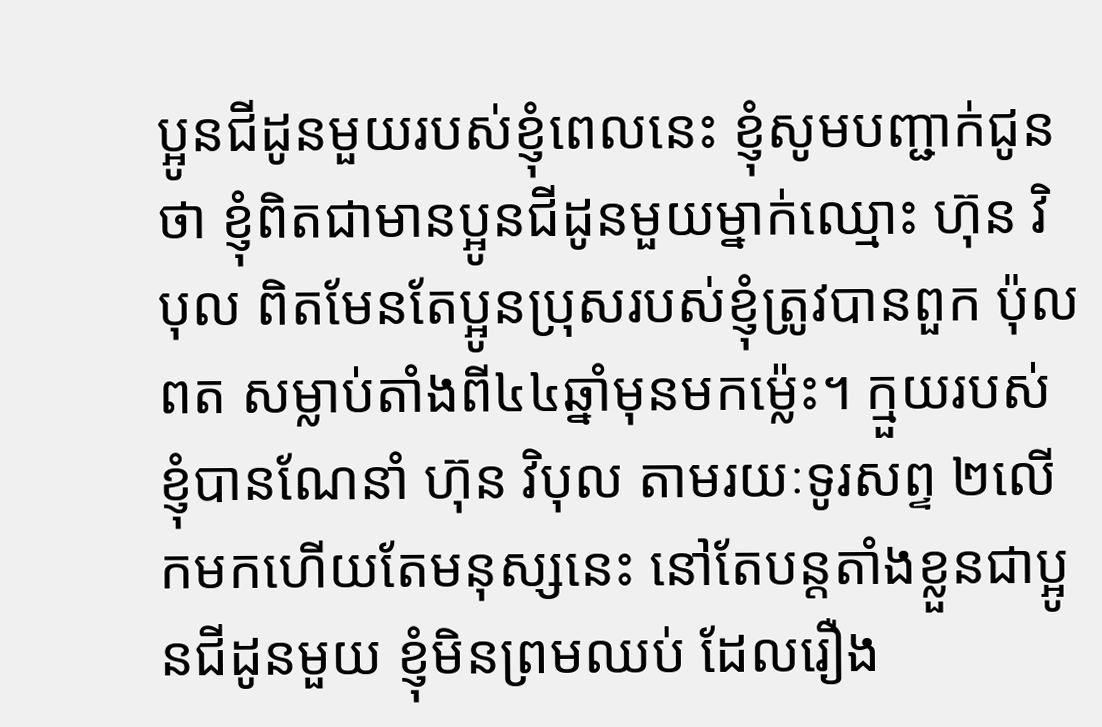ប្អូនជីដូនមួយរបស់ខ្ញុំពេលនេះ ខ្ញុំសូមបញ្ជាក់ជូនថា ខ្ញុំពិតជាមានប្អូនជីដូនមួយម្នាក់ឈ្មោះ ហ៊ុន វិបុល ពិតមែនតែប្អូនប្រុសរបស់ខ្ញុំត្រូវបានពួក ប៉ុល ពត សម្លាប់តាំងពី៤៤ឆ្នាំមុនមកម៉្លេះ។ ក្មួយរបស់ខ្ញុំបានណែនាំ ហ៊ុន វិបុល តាមរយៈទូរសព្ទ ២លើកមកហើយតែមនុស្សនេះ នៅតែបន្តតាំងខ្លួនជាប្អូនជីដូនមួយ ខ្ញុំមិនព្រមឈប់ ដែលរឿង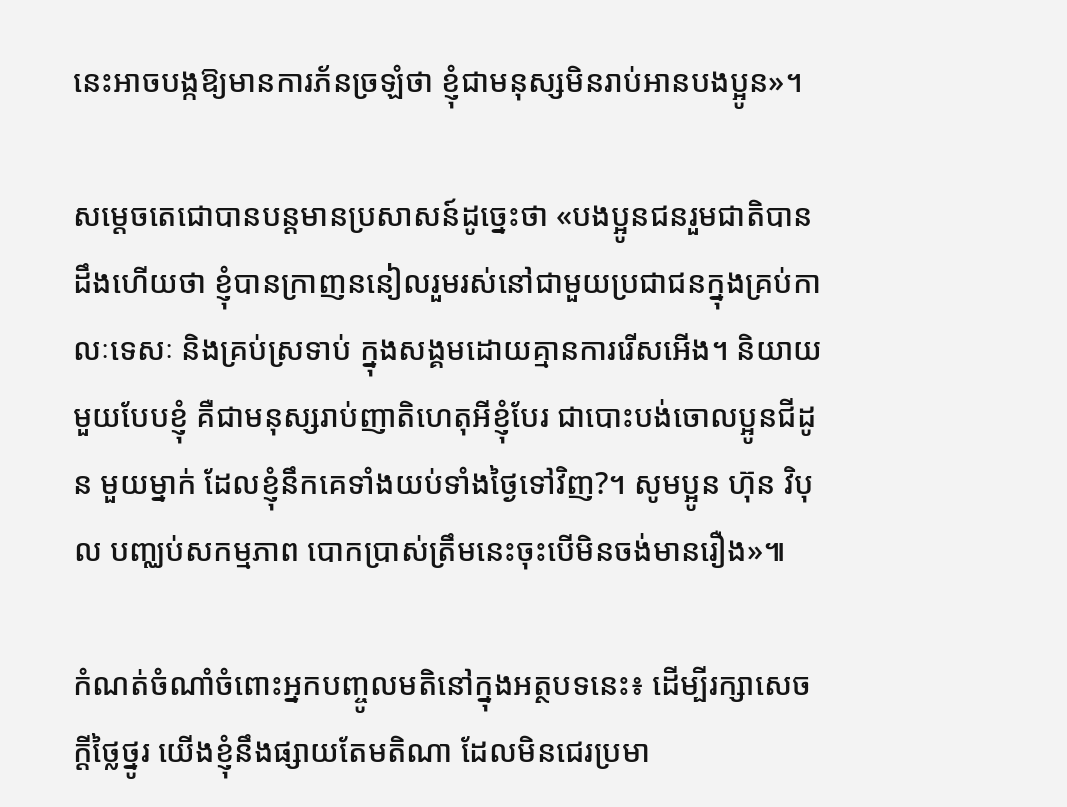នេះអាចបង្កឱ្យមានការភ័នច្រឡំថា ខ្ញុំជាមនុស្សមិនរាប់អានបងប្អូន»។

សម្តេចតេជោបានបន្តមានប្រសាសន៍ដូច្នេះថា «បងប្អូនជនរួមជាតិបានដឹងហើយថា ខ្ញុំបានក្រាញននៀលរួមរស់នៅជាមួយប្រជាជនក្នុងគ្រប់កាលៈទេសៈ និងគ្រប់ស្រទាប់ ក្នុងសង្គមដោយគ្មានការរើសអើង។ និយាយមួយបែបខ្ញុំ គឺជាមនុស្សរាប់ញាតិហេតុអីខ្ញុំបែរ ជាបោះបង់ចោលប្អូនជីដូន មួយម្នាក់ ដែលខ្ញុំនឹកគេទាំងយប់ទាំងថ្ងៃទៅវិញ?។ សូមប្អូន ហ៊ុន វិបុល បញ្ឈប់សកម្មភាព បោកប្រាស់ត្រឹមនេះចុះបើមិនចង់មានរឿង»៕

កំណត់ចំណាំចំពោះអ្នកបញ្ចូលមតិនៅក្នុងអត្ថបទនេះ៖ ដើម្បីរក្សាសេចក្ដីថ្លៃថ្នូរ យើងខ្ញុំនឹងផ្សាយតែមតិណា ដែលមិនជេរប្រមា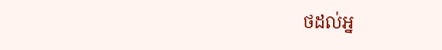ថដល់អ្ន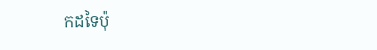កដទៃប៉ុ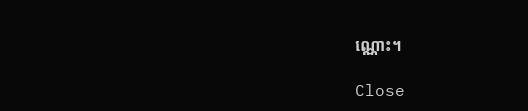ណ្ណោះ។

Close